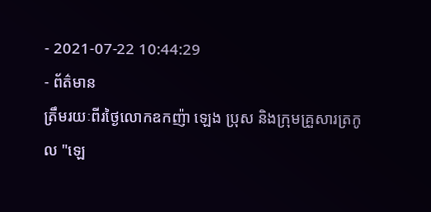- 2021-07-22 10:44:29
- ព័ត៌មាន
ត្រឹមរយៈពីរថ្ងៃលោកឧកញ៉ា ឡេង ប្រុស និងក្រុមគ្រួសារត្រកូល "ឡេ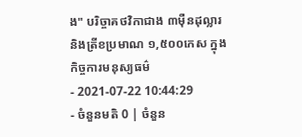ង" បរិច្ចាគថវិកាជាង ៣ម៉ឺនដុល្លារ និងត្រីខប្រមាណ ១,៥០០កេស ក្នុងកិច្ចការមនុស្យធម៌
- 2021-07-22 10:44:29
- ចំនួនមតិ 0 | ចំនួន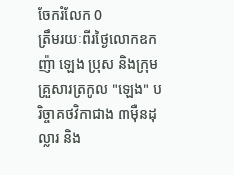ចែករំលែក 0
ត្រឹមរយៈពីរថ្ងៃលោកឧកញ៉ា ឡេង ប្រុស និងក្រុមគ្រួសារត្រកូល "ឡេង" បរិច្ចាគថវិកាជាង ៣ម៉ឺនដុល្លារ និង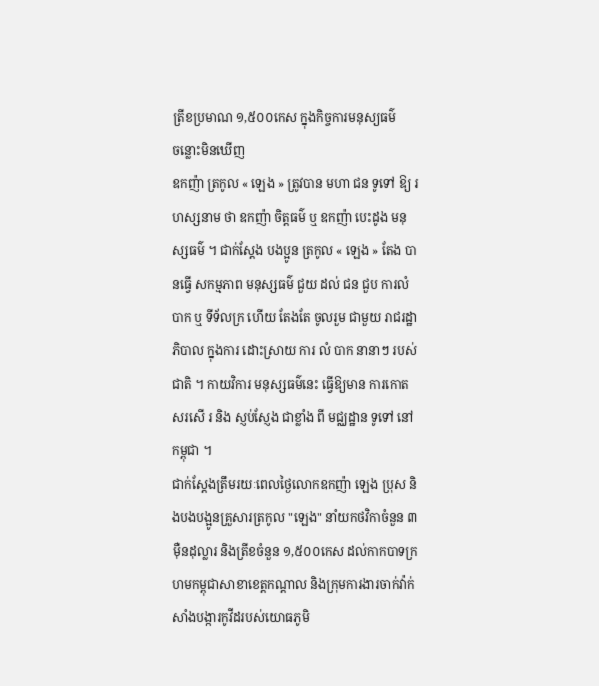ត្រីខប្រមាណ ១,៥០០កេស ក្នុងកិច្ចការមនុស្យធម៌
ចន្លោះមិនឃើញ
ឧកញ៉ា ត្រកូល « ឡេង » ត្រូវបាន មហា ជន ទូទៅ ឱ្យ រហស្សនាម ថា ឧកញ៉ា ចិត្តធម៌ ឬ ឧកញ៉ា បេះដូង មនុស្សធម៌ ។ ជាក់ស្តែង បងប្អូន ត្រកូល « ឡេង » តែង បានធ្វើ សកម្មភាព មនុស្សធម៌ ជួយ ដល់ ជន ជួប ការលំបាក ឬ ទីទ័លក្រ ហើយ តែងតែ ចូលរួម ជាមួយ រាជរដ្ឋាភិបាល ក្នុងការ ដោះស្រាយ ការ លំ បាក នានាៗ របស់ ជាតិ ។ កាយវិការ មនុស្សធម៌នេះ ធ្វើឱ្យមាន ការកោតសរសើ រ និង ស្ញប់ស្ញែង ជាខ្លាំង ពី មជ្ឈដ្ឋាន ទូទៅ នៅ កម្ពុជា ។
ជាក់ស្តែងត្រឹមរយៈពេលថ្ងៃលោកឧកញ៉ា ឡេង ប្រុស និងបងបង្អូនគ្រួសារត្រកូល "ឡេង" នាំយកថវិកាចំនួន ៣ម៉ឺនដុល្លារ និងត្រីខចំនួន ១,៥០០កេស ដល់កាកបាទក្រហមកម្ពុជាសាខាខេត្តកណ្តាល និងក្រុមការងារចាក់វ៉ាក់សាំងបង្ការកូវីដរបស់យោធភូមិ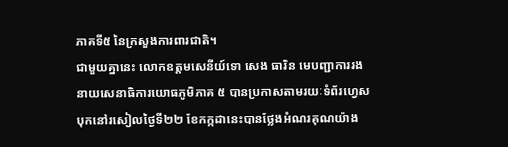ភាគទី៥ នៃក្រសួងការពារជាតិ។
ជាមួយគ្នានេះ លោកឧត្តមសេនីយ៍ទោ សេង ធារិន មេបញ្ជាការរង នាយសេនាធិការយោធភូមិភាគ ៥ បានប្រកាសតាមរយៈទំព័រហ្វេសបុកនៅរសៀលថ្ងៃទី២២ ខែកក្កដានេះបានថ្លែងអំណរគុណយ៉ាង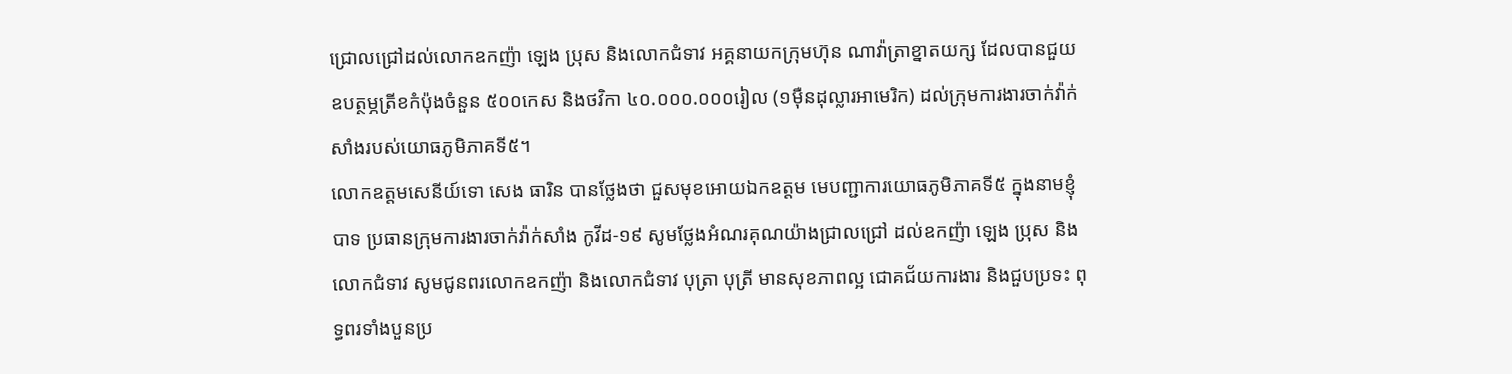ជ្រោលជ្រៅដល់លោកឧកញ៉ា ឡេង ប្រុស និងលោកជំទាវ អគ្គនាយកក្រុមហ៊ុន ណាវ៉ាត្រាខ្នាតយក្ស ដែលបានជួយឧបត្ថម្ភត្រីខកំប៉ុងចំនួន ៥០០កេស និងថវិកា ៤០.០០០.០០០រៀល (១ម៉ឺនដុល្លារអាមេរិក) ដល់ក្រុមការងារចាក់វ៉ាក់សាំងរបស់យោធភូមិភាគទី៥។
លោកឧត្តមសេនីយ៍ទោ សេង ធារិន បានថ្លែងថា ជួសមុខអោយឯកឧត្តម មេបញ្ជាការយោធភូមិភាគទី៥ ក្នុងនាមខ្ញុំបាទ ប្រធានក្រុមការងារចាក់វ៉ាក់សាំង កូវីដ-១៩ សូមថ្លែងអំណរគុណយ៉ាងជ្រាលជ្រៅ ដល់ឧកញ៉ា ឡេង ប្រុស និងលោកជំទាវ សូមជូនពរលោកឧកញ៉ា និងលោកជំទាវ បុត្រា បុត្រី មានសុខភាពល្អ ជោគជ័យការងារ និងជួបប្រទះ ពុទ្ធពរទាំងបួនប្រ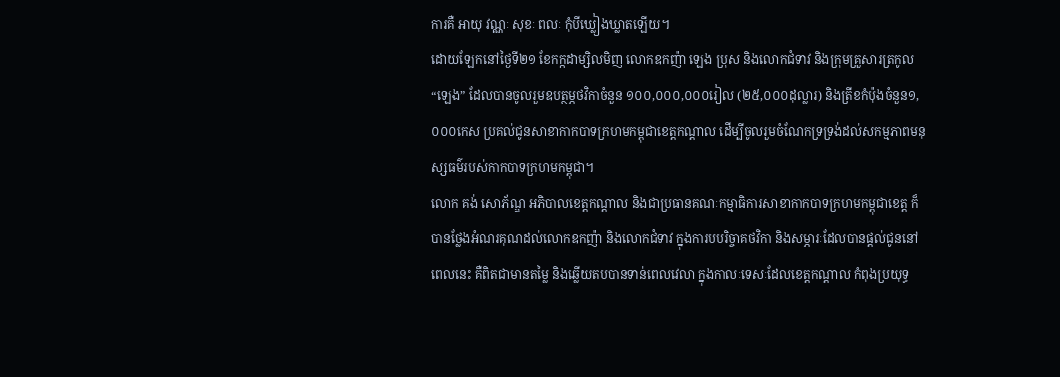ការគឺ អាយុ វណ្ណៈ សុខៈ ពលៈ កុំបីឃ្លៀងឃ្លាតឡើយ។
ដោយឡែកនៅថ្ងៃទី២១ ខែកក្កដាម្សិលមិញ លោកឧកញ៉ា ឡេង ប្រុស និងលោកជំទាវ និងក្រុមគ្រួសារត្រកូល “ឡេង” ដែលបានចូលរួមឧបត្ថម្ភថវិកាចំនួន ១០០,០០០,០០០រៀល (២៥,០០០ដុល្លារ) និងត្រីខកំប៉ុងចំនួន១,០០០កេស ប្រគល់ជូនសាខាកាកបាទក្រហមកម្ពុជាខេត្តកណ្ដាល ដើម្បីចូលរួមចំណែកទ្រទ្រង់ដល់សកម្មភាពមនុស្សធម៌របស់កាកបាទក្រហមកម្ពុជា។
លោក គង់ សោភ័ណ្ឌ អភិបាលខេត្តកណ្តាល និងជាប្រធានគណៈកម្មាធិការសាខាកាកបាទក្រហមកម្ពុជាខេត្ត ក៏បានថ្លែងអំណរគុណដល់លោកឧកញ៉ា និងលោកជំទាវ ក្នុងការបបរិច្ចាគថវិកា និងសម្ភារៈដែលបានផ្ដល់ជូននៅពេលនេះ គឺពិតជាមានតម្លៃ និងឆ្លើយតបបានទាន់ពេលវេលា ក្នុងកាលៈទេសៈដែលខេត្តកណ្ដាល កំពុងប្រយុទ្ធ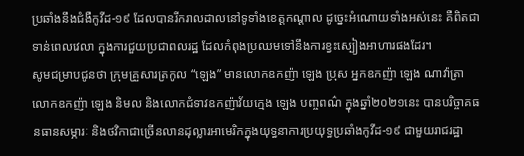ប្រឆាំងនឹងជំងឺកូវីដ-១៩ ដែលបានរីករាលដាលនៅទូទាំងខេត្តកណ្ដាល ដូច្នេះអំណោយទាំងអស់នេះ គឺពិតជាទាន់ពេលវេលា ក្នុងការជួយប្រជាពលរដ្ឋ ដែលកំពុងប្រឈមទៅនឹងការខ្វះស្បៀងអាហារផងដែរ។
សូមជម្រាបជូនថា ក្រុមគ្រួសារត្រកូល “ឡេង” មានលោកឧកញ៉ា ឡេង ប្រុស អ្នកឧកញ៉ា ឡេង ណាវ៉ាត្រា លោកឧកញ៉ា ឡេង និមល និងលោកជំទាវឧកញ៉ាវ័យក្មេង ឡេង បញ្ចពណ៌ ក្នុងឆ្នាំ២០២១នេះ បានបរិច្ចាគធនធានសម្ភារៈ និងថវិកាជាច្រើនលានដុល្លារអាមេរិកក្នុងយុទ្ធនាការប្រយុទ្ធប្រឆាំងកូវីដ-១៩ ជាមួយរាជរដ្ឋា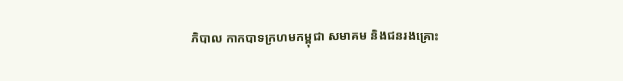ភិបាល កាកបាទក្រហមកម្ពុជា សមាគម និងជនរងគ្រោះ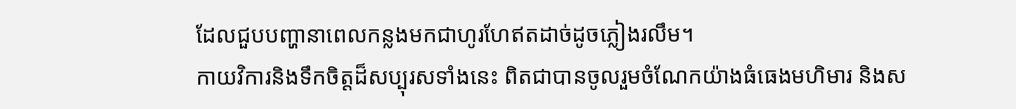ដែលជួបបញ្ហានាពេលកន្លងមកជាហូរហែឥតដាច់ដូចភ្លៀងរលឹម។
កាយវិការនិងទឹកចិត្តដ៏សប្បុរសទាំងនេះ ពិតជាបានចូលរួមចំណែកយ៉ាងធំធេងមហិមារ និងស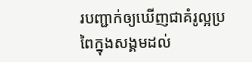របញ្ជាក់ឲ្យឃើញជាគំរូល្អប្រពៃក្នុងសង្គមដល់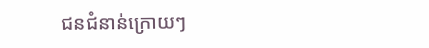ជនជំនាន់ក្រោយៗ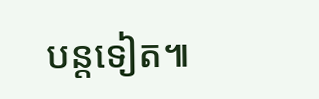បន្តទៀត៕